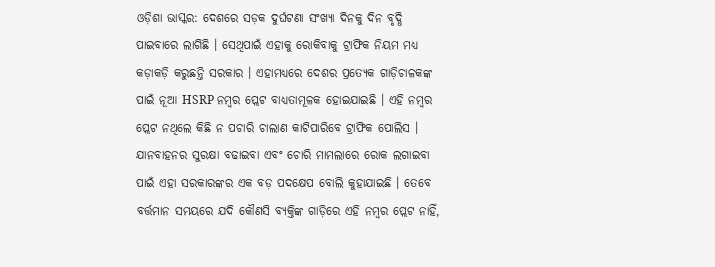ଓଡ଼ିଶା ଭାସ୍କର: ଦେଶରେ ସଡ଼କ ଦୁର୍ଘଟଣା ସଂଖ୍ୟା ଦିନକୁ ଦିନ ବୃଦ୍ଧି ପାଇବାରେ ଲାଗିଛି । ସେଥିପାଇଁ ଏହାକୁ ରୋକିବାକୁ ଟ୍ରାଫିକ ନିୟମ ମଧ୍ୟ କଡ଼ାକଡ଼ି କରୁଛନ୍ତି ସରକାର । ଏହାମଧ୍ୟରେ ଦେଶର ପ୍ରତ୍ୟେକ ଗାଡ଼ିଚାଳକଙ୍କ ପାଇଁ ନୂଆ HSRP ନମ୍ବର ପ୍ଲେଟ ବାଧ୍ୟତାମୂଳକ ହୋଇଯାଇଛି । ଏହି ନମ୍ବର ପ୍ଲେଟ ନଥିଲେ କିଛି ନ ପଚାରି ଚାଲାଣ କାଟିପାରିବେ ଟ୍ରାଫିକ ପୋଲିସ । ଯାନବାହନର ସୁରକ୍ଷା ବଢାଇବା ଏବଂ ଚୋରି ମାମଲାରେ ରୋକ ଲଗାଇବା ପାଇଁ ଏହା ସରକାରଙ୍କର ଏକ ବଡ଼ ପଦକ୍ଷେପ ବୋଲି କୁହାଯାଇଛି । ତେବେ ବର୍ତ୍ତମାନ ସମୟରେ ଯଦି କୌଣସି ବ୍ୟକ୍ତିଙ୍କ ଗାଡ଼ିରେ ଏହି ନମ୍ବର ପ୍ଲେଟ ନାହିଁ,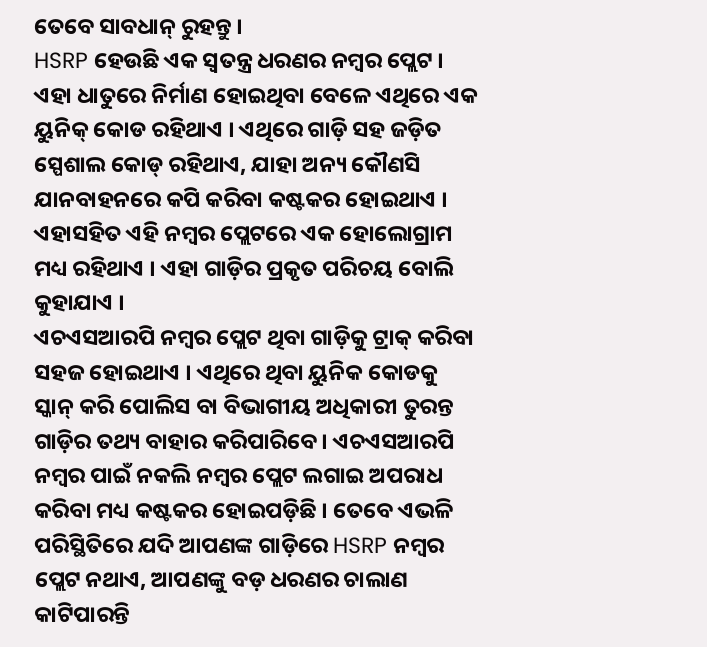ତେବେ ସାବଧାନ୍ ରୁହନ୍ତୁ ।
HSRP ହେଉଛି ଏକ ସ୍ୱତନ୍ତ୍ର ଧରଣର ନମ୍ବର ପ୍ଲେଟ । ଏହା ଧାତୁରେ ନିର୍ମାଣ ହୋଇଥିବା ବେଳେ ଏଥିରେ ଏକ ୟୁନିକ୍ କୋଡ ରହିଥାଏ । ଏଥିରେ ଗାଡ଼ି ସହ ଜଡ଼ିତ ସ୍ପେଶାଲ କୋଡ୍ ରହିଥାଏ, ଯାହା ଅନ୍ୟ କୌଣସି ଯାନବାହନରେ କପି କରିବା କଷ୍ଟକର ହୋଇଥାଏ । ଏହାସହିତ ଏହି ନମ୍ବର ପ୍ଲେଟରେ ଏକ ହୋଲୋଗ୍ରାମ ମଧ୍ୟ ରହିଥାଏ । ଏହା ଗାଡ଼ିର ପ୍ରକୃତ ପରିଚୟ ବୋଲି କୁହାଯାଏ ।
ଏଚଏସଆରପି ନମ୍ବର ପ୍ଲେଟ ଥିବା ଗାଡ଼ିକୁ ଟ୍ରାକ୍ କରିବା ସହଜ ହୋଇଥାଏ । ଏଥିରେ ଥିବା ୟୁନିକ କୋଡକୁ ସ୍କାନ୍ କରି ପୋଲିସ ବା ବିଭାଗୀୟ ଅଧିକାରୀ ତୁରନ୍ତ ଗାଡ଼ିର ତଥ୍ୟ ବାହାର କରିପାରିବେ । ଏଚଏସଆରପି ନମ୍ବର ପାଇଁ ନକଲି ନମ୍ବର ପ୍ଲେଟ ଲଗାଇ ଅପରାଧ କରିବା ମଧ୍ୟ କଷ୍ଟକର ହୋଇପଡ଼ିଛି । ତେବେ ଏଭଳି ପରିସ୍ଥିତିରେ ଯଦି ଆପଣଙ୍କ ଗାଡ଼ିରେ HSRP ନମ୍ବର ପ୍ଲେଟ ନଥାଏ, ଆପଣଙ୍କୁ ବଡ଼ ଧରଣର ଚାଲାଣ କାଟିପାରନ୍ତି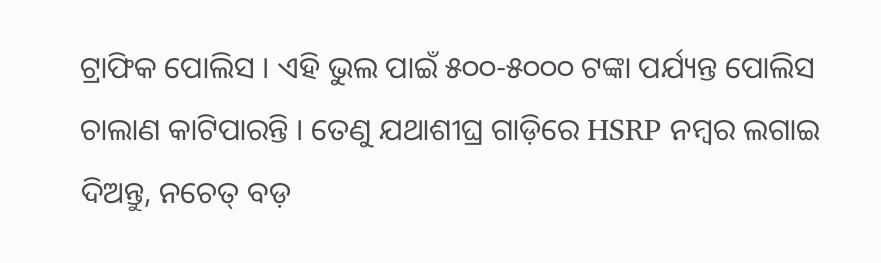ଟ୍ରାଫିକ ପୋଲିସ । ଏହି ଭୁଲ ପାଇଁ ୫୦୦-୫୦୦୦ ଟଙ୍କା ପର୍ଯ୍ୟନ୍ତ ପୋଲିସ ଚାଲାଣ କାଟିପାରନ୍ତି । ତେଣୁ ଯଥାଶୀଘ୍ର ଗାଡ଼ିରେ HSRP ନମ୍ବର ଲଗାଇ ଦିଅନ୍ତୁ, ନଚେତ୍ ବଡ଼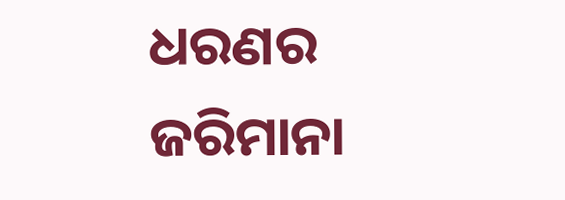ଧରଣର ଜରିମାନା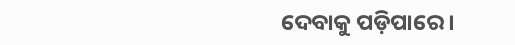ଦେବାକୁ ପଡ଼ିପାରେ ।